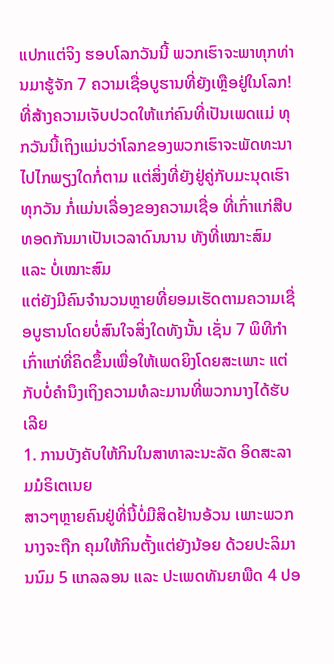ແປກແຕ່ຈິງ ຮອບໂລກວັນນີ້ ພວກເຮົາຈະພາທຸກທ່ານມາຮູ້ຈັກ 7 ຄວາມເຊື່ອບູຮານທີ່ຍັງເຫຼືອຢູ່ໃນໂລກ! ທີ່ສ້າງຄວາມເຈັບປວດໃຫ້ແກ່ຄົນທີ່ເປັນເພດແມ່ ທຸກວັນນີ້ເຖິງແມ່ນວ່າໂລກຂອງພວກເຮົາຈະພັດທະນາໄປໄກພຽງໃດກໍ່ຕາມ ແຕ່ສິ່ງທີ່ຍັງຢູ່ຄູ່ກັບມະນຸດເຮົາທຸກວັນ ກໍ່ແມ່ນເລື່ອງຂອງຄວາມເຊື່ອ ທີ່ເກົ່າແກ່ສືບທອດກັນມາເປັນເວລາດົນນານ ທັງທີ່ເໝາະສົມ ແລະ ບໍ່ເໝາະສົມ
ແຕ່ຍັງມີຄົນຈຳນວນຫຼາຍທີ່ຍອມເຮັດຕາມຄວາມເຊື່ອບູຮານໂດຍບໍ່ສົນໃຈສິ່ງໃດທັງນັ້ນ ເຊັ່ນ 7 ພິທີກຳເກົ່າແກ່ທີ່ຄິດຂຶ້ນເພື່ອໃຫ້ເພດຍິງໂດຍສະເພາະ ແຕ່ກັບບໍ່ຄຳນຶງເຖິງຄວາມທໍລະມານທີ່ພວກນາງໄດ້ຮັບເລີຍ
1. ການບັງຄັບໃຫ້ກິນໃນສາທາລະນະລັດ ອິດສະລາມມໍຣິເຕເນຍ
ສາວໆຫຼາຍຄົນຢູ່ທີ່ນີ້ບໍ່ມີສິດຢ້ານອ້ວນ ເພາະພວກນາງຈະຖືກ ຄຸມໃຫ້ກິນຕັ້ງແຕ່ຍັງນ້ອຍ ດ້ວຍປະລິມານນົມ 5 ແກລລອນ ແລະ ປະເພດທັນຍາພືດ 4 ປອ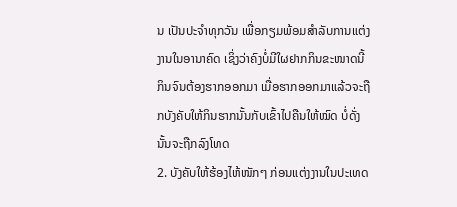ນ ເປັນປະຈຳທຸກວັນ ເພື່ອກຽມພ້ອມສຳລັບການແຕ່ງງານໃນອານາຄົດ ເຊິ່ງວ່າຄົງບໍ່ມີໃຜຢາກກິນຂະໜາດນີ້ ກິນຈົນຕ້ອງຮາກອອກມາ ເມື່ອຮາກອອກມາແລ້ວຈະຖືກບັງຄັບໃຫ້ກິນຮາກນັ້ນກັບເຂົ້າໄປຄືນໃຫ້ໝົດ ບໍ່ດັ່ງນັ້ນຈະຖືກລົງໂທດ
2. ບັງຄັບໃຫ້ຮ້ອງໄຫ້ໜັກໆ ກ່ອນແຕ່ງງານໃນປະເທດ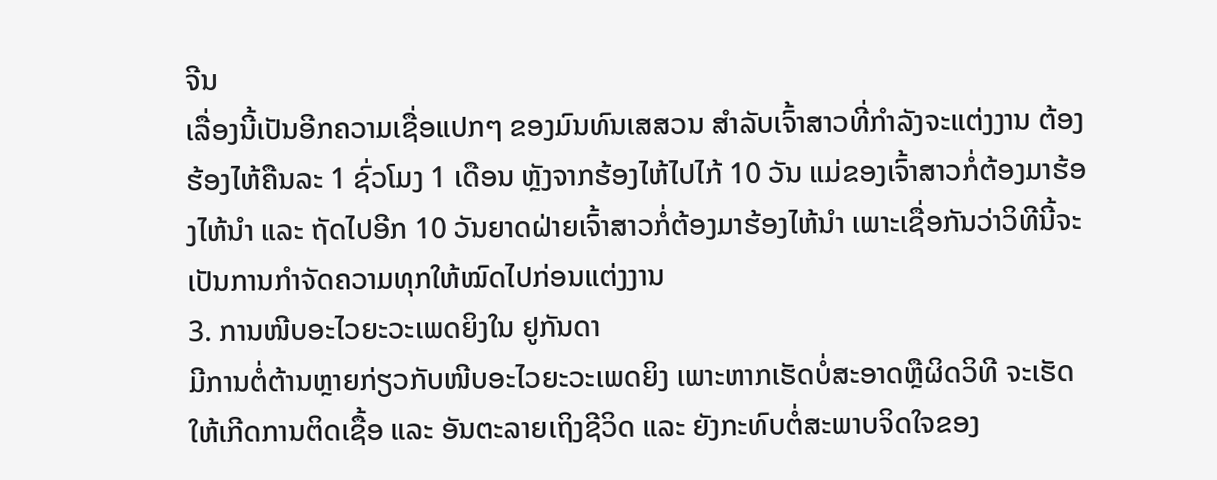ຈີນ
ເລື່ອງນີ້ເປັນອີກຄວາມເຊື່ອແປກໆ ຂອງມົນທົນເສສວນ ສຳລັບເຈົ້າສາວທີ່ກຳລັງຈະແຕ່ງງານ ຕ້ອງຮ້ອງໄຫ້ຄືນລະ 1 ຊົ່ວໂມງ 1 ເດືອນ ຫຼັງຈາກຮ້ອງໄຫ້ໄປໄກ້ 10 ວັນ ແມ່ຂອງເຈົ້າສາວກໍ່ຕ້ອງມາຮ້ອງໄຫ້ນຳ ແລະ ຖັດໄປອີກ 10 ວັນຍາດຝ່າຍເຈົ້າສາວກໍ່ຕ້ອງມາຮ້ອງໄຫ້ນຳ ເພາະເຊື່ອກັນວ່າວິທີນີ້ຈະເປັນການກຳຈັດຄວາມທຸກໃຫ້ໝົດໄປກ່ອນແຕ່ງງານ
3. ການໜີບອະໄວຍະວະເພດຍິງໃນ ຢູກັນດາ
ມີການຕໍ່ຕ້ານຫຼາຍກ່ຽວກັບໜີບອະໄວຍະວະເພດຍິງ ເພາະຫາກເຮັດບໍ່ສະອາດຫຼືຜິດວິທີ ຈະເຮັດໃຫ້ເກີດການຕິດເຊື້ອ ແລະ ອັນຕະລາຍເຖິງຊີວິດ ແລະ ຍັງກະທົບຕໍ່ສະພາບຈິດໃຈຂອງ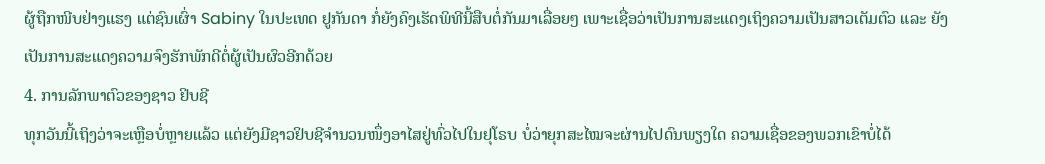ຜູ້ຖືກໜີບຢ່າງແຮງ ແຕ່ຊົນເຜົ່າ Sabiny ໃນປະເທດ ຢູກັນດາ ກໍ່ຍັງຄົງເຮັດພິທີນີ້ສືບຕໍ່ກັນມາເລື່ອຍໆ ເພາະເຊື່ອວ່າເປັນການສະແດງເຖິງຄວາມເປັນສາວເຕັມຕົວ ແລະ ຍັງເປັນການສະແດງຄວາມຈົງຮັກພັກດີຕໍ່ຜູ້ເປັນຜົວອີກດ້ວຍ
4. ການລັກພາຕົວຂອງຊາວ ຢິບຊີ
ທຸກວັນນີ້ເຖິງວ່າຈະເຫຼືອບໍ່ຫຼາຍແລ້ວ ແຕ່ຍັງມີຊາວຢິບຊີຈຳນວນໜຶ່ງອາໄສຢູ່ທົ່ວໄປໃນຢຸໂຣບ ບໍ່ວ່າຍຸກສະໄໝຈະຜ່ານໄປດົນພຽງໃດ ຄວາມເຊື່ອຂອງພວກເຂົາບໍ່ໄດ້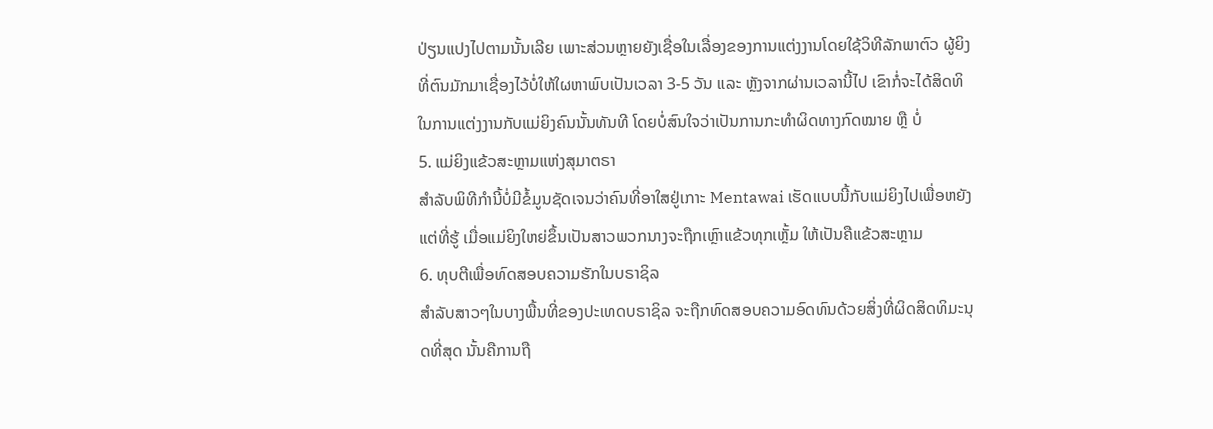ປ່ຽນແປງໄປຕາມນັ້ນເລີຍ ເພາະສ່ວນຫຼາຍຍັງເຊື່ອໃນເລື່ອງຂອງການແຕ່ງງານໂດຍໃຊ້ວິທີລັກພາຕົວ ຜູ້ຍິງທີ່ຕົນມັກມາເຊື່ອງໄວ້ບໍ່ໃຫ້ໃຜຫາພົບເປັນເວລາ 3-5 ວັນ ແລະ ຫຼັງຈາກຜ່ານເວລານີ້ໄປ ເຂົາກໍ່ຈະໄດ້ສິດທິໃນການແຕ່ງງານກັບແມ່ຍິງຄົນນັ້ນທັນທີ ໂດຍບໍ່ສົນໃຈວ່າເປັນການກະທຳຜິດທາງກົດໝາຍ ຫຼື ບໍ່
5. ແມ່ຍິງແຂ້ວສະຫຼາມແຫ່ງສຸມາຕຣາ
ສຳລັບພິທີກຳນີ້ບໍ່ມີຂໍ້ມູນຊັດເຈນວ່າຄົນທີ່ອາໃສຢູ່ເກາະ Mentawai ເຮັດແບບນີ້ກັບແມ່ຍິງໄປເພື່ອຫຍັງ ແຕ່ທີ່ຮູ້ ເມື່ອແມ່ຍິງໃຫຍ່ຂຶ້ນເປັນສາວພວກນາງຈະຖືກເຫຼົາແຂ້ວທຸກເຫຼັ້ມ ໃຫ້ເປັນຄືແຂ້ວສະຫຼາມ
6. ທຸບຕີເພື່ອທົດສອບຄວາມຮັກໃນບຣາຊິລ
ສຳລັບສາວໆໃນບາງພື້ນທີ່ຂອງປະເທດບຣາຊິລ ຈະຖືກທົດສອບຄວາມອົດທົນດ້ວຍສິ່ງທີ່ຜິດສິດທິມະນຸດທີ່ສຸດ ນັ້ນຄືການຖື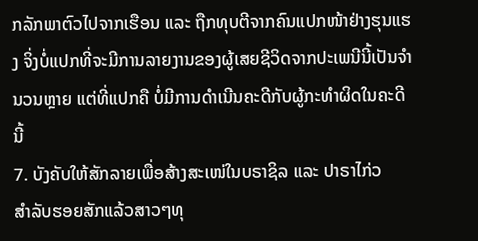ກລັກພາຕົວໄປຈາກເຮືອນ ແລະ ຖືກທຸບຕີຈາກຄົນແປກໜ້າຢ່າງຮຸນແຮງ ຈິ່ງບໍ່ແປກທີ່ຈະມີການລາຍງານຂອງຜູ້ເສຍຊີວິດຈາກປະເພນີນີ້ເປັນຈຳນວນຫຼາຍ ແຕ່ທີ່ແປກຄື ບໍ່ມີການດຳເນີນຄະດີກັບຜູ້ກະທຳຜິດໃນຄະດີນີ້
7. ບັງຄັບໃຫ້ສັກລາຍເພື່ອສ້າງສະເໜ່ໃນບຣາຊິລ ແລະ ປາຣາໄກ່ວ
ສຳລັບຮອຍສັກແລ້ວສາວໆທຸ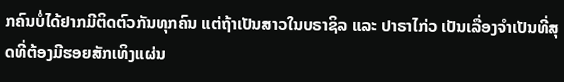ກຄົນບໍ່ໄດ້ຢາກມີຕິດຕົວກັນທຸກຄົນ ແຕ່ຖ້າເປັນສາວໃນບຣາຊິລ ແລະ ປາຣາໄກ່ວ ເປັນເລື່ອງຈຳເປັນທີ່ສຸດທີ່ຕ້ອງມີຮອຍສັກເທິງແຜ່ນ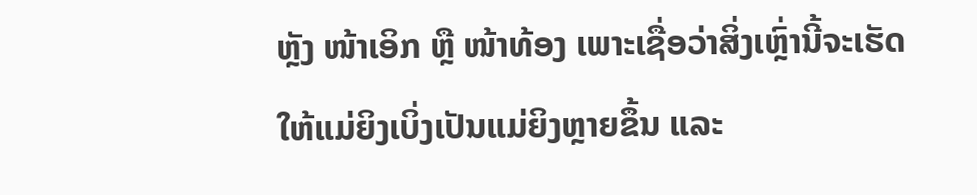ຫຼັງ ໜ້າເອິກ ຫຼື ໜ້າທ້ອງ ເພາະເຊື່ອວ່າສິ່ງເຫຼົ່ານີ້ຈະເຮັດໃຫ້ແມ່ຍິງເບິ່ງເປັນແມ່ຍິງຫຼາຍຂຶ້ນ ແລະ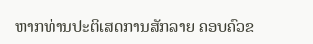ຫາກທ່ານປະຕິເສດການສັກລາຍ ຄອບຄົວຂ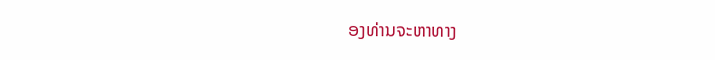ອງທ່ານຈະຫາທາງ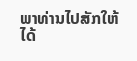ພາທ່ານໄປສັກໃຫ້ໄດ້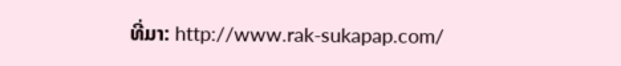ທີ່ມາ: http://www.rak-sukapap.com/